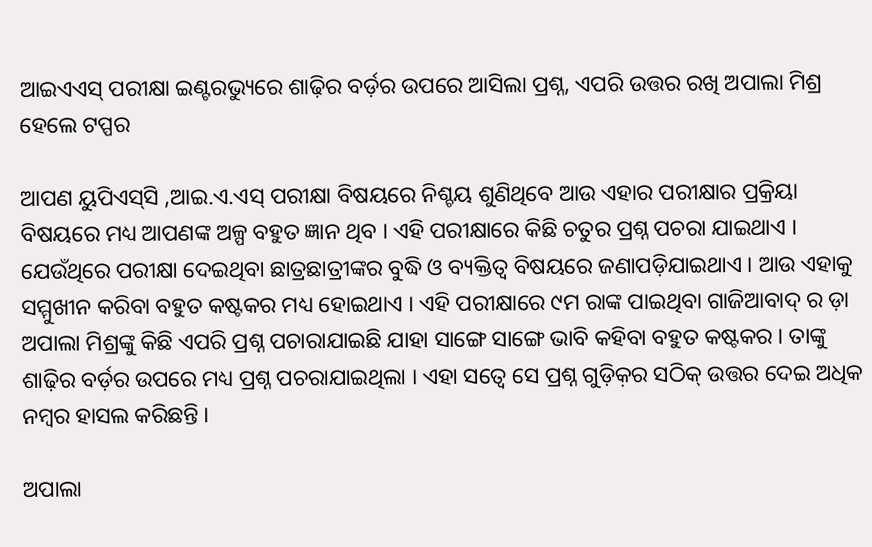ଆଇଏଏସ୍ ପରୀକ୍ଷା ଇଣ୍ଟରଭ୍ୟୁରେ ଶାଢ଼ିର ବର୍ଡ଼ର ଉପରେ ଆସିଲା ପ୍ରଶ୍ନ, ଏପରି ଉତ୍ତର ରଖି ଅପାଲା ମିଶ୍ର ହେଲେ ଟପ୍ପର

ଆପଣ ୟୁପିଏସ୍‌ସି ,ଆଇ.ଏ.ଏସ୍ ପରୀକ୍ଷା ବିଷୟରେ ନିଶ୍ଚୟ ଶୁଣିଥିବେ ଆଉ ଏହାର ପରୀକ୍ଷାର ପ୍ରକ୍ରିୟା ବିଷୟରେ ମଧ୍ୟ ଆପଣଙ୍କ ଅଳ୍ପ ବହୁତ ଜ୍ଞାନ ଥିବ । ଏହି ପରୀକ୍ଷାରେ କିଛି ଚତୁର ପ୍ରଶ୍ନ ପଚରା ଯାଇଥାଏ । ଯେଉଁଥିରେ ପରୀକ୍ଷା ଦେଇଥିବା ଛାତ୍ରଛାତ୍ରୀଙ୍କର ବୁଦ୍ଧି ଓ ବ୍ୟକ୍ତିତ୍ୱ ବିଷୟରେ ଜଣାପଡ଼ିଯାଇଥାଏ । ଆଉ ଏହାକୁ ସମ୍ମୁଖୀନ କରିବା ବହୁତ କଷ୍ଟକର ମଧ୍ୟ ହୋଇଥାଏ । ଏହି ପରୀକ୍ଷାରେ ୯ମ ରାଙ୍କ ପାଇଥିବା ଗାଜିଆବାଦ୍ ର ଡ଼ା ଅପାଲା ମିଶ୍ରଙ୍କୁ କିଛି ଏପରି ପ୍ରଶ୍ନ ପଚାରାଯାଇଛି ଯାହା ସାଙ୍ଗେ ସାଙ୍ଗେ ଭାବି କହିବା ବହୁତ କଷ୍ଟକର । ତାଙ୍କୁ ଶାଢ଼ିର ବର୍ଡ଼ର ଉପରେ ମଧ୍ୟ ପ୍ରଶ୍ନ ପଚରାଯାଇଥିଲା । ଏହା ସତ୍ୱେ ସେ ପ୍ରଶ୍ନ ଗୁଡ଼ିକ଼ର ସଠିକ୍ ଉତ୍ତର ଦେଇ ଅଧିକ ନମ୍ବର ହାସଲ କରିଛନ୍ତି ।

ଅପାଲା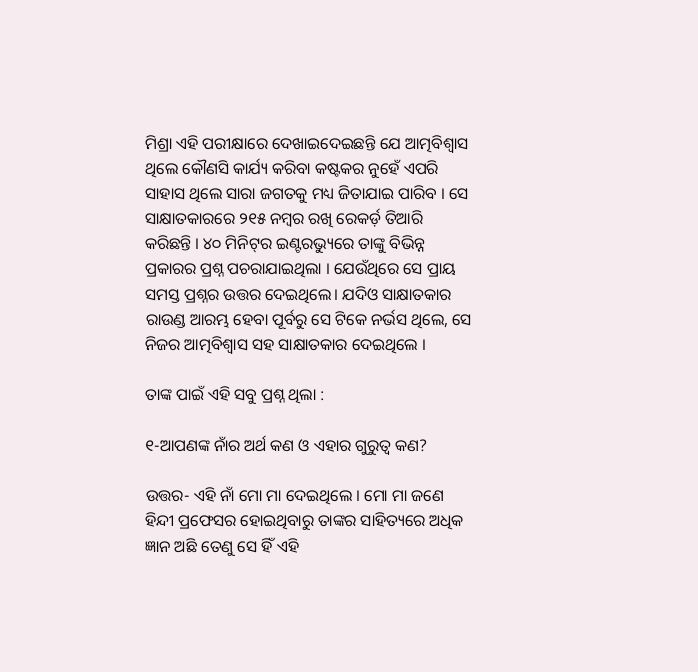ମିଶ୍ରା ଏହି ପରୀକ୍ଷାରେ ଦେଖାଇଦେଇଛନ୍ତି ଯେ ଆତ୍ମବିଶ୍ୱାସ ଥିଲେ କୌଣସି କାର୍ଯ୍ୟ କରିବା କଷ୍ଟକର ନୁହେଁ ଏପରି ସାହାସ ଥିଲେ ସାରା ଜଗତକୁ ମଧ୍ୟ ଜିତାଯାଇ ପାରିବ । ସେ ସାକ୍ଷାତକାରରେ ୨୧୫ ନମ୍ବର ରଖି ରେକର୍ଡ଼ ତିଆରି କରିଛନ୍ତି । ୪୦ ମିନିଟ୍‌ର ଇଣ୍ଟରଭ୍ୟୁରେ ତାଙ୍କୁ ବିଭିନ୍ନ ପ୍ରକାରର ପ୍ରଶ୍ନ ପଚରାଯାଇଥିଲା । ଯେଉଁଥିରେ ସେ ପ୍ରାୟ ସମସ୍ତ ପ୍ରଶ୍ନର ଉତ୍ତର ଦେଇଥିଲେ। ଯଦିଓ ସାକ୍ଷାତକାର ରାଉଣ୍ଡ ଆରମ୍ଭ ହେବା ପୂର୍ବରୁ ସେ ଟିକେ ନର୍ଭସ ଥିଲେ, ସେ ନିଜର ଆତ୍ମବିଶ୍ୱାସ ସହ ସାକ୍ଷାତକାର ଦେଇଥିଲେ ।

ତାଙ୍କ ପାଇଁ ଏହି ସବୁ ପ୍ରଶ୍ନ ଥିଲା :

୧-ଆପଣଙ୍କ ନାଁର ଅର୍ଥ କଣ ଓ ଏହାର ଗୁରୁତ୍ୱ କଣ?

ଉତ୍ତର- ଏହି ନାଁ ମୋ ମା ଦେଇଥିଲେ । ମୋ ମା ଜଣେ ହିନ୍ଦୀ ପ୍ରଫେସର ହୋଇଥିବାରୁ ତାଙ୍କର ସାହିତ୍ୟରେ ଅଧିକ ଜ୍ଞାନ ଅଛି ତେଣୁ ସେ ହିଁ ଏହି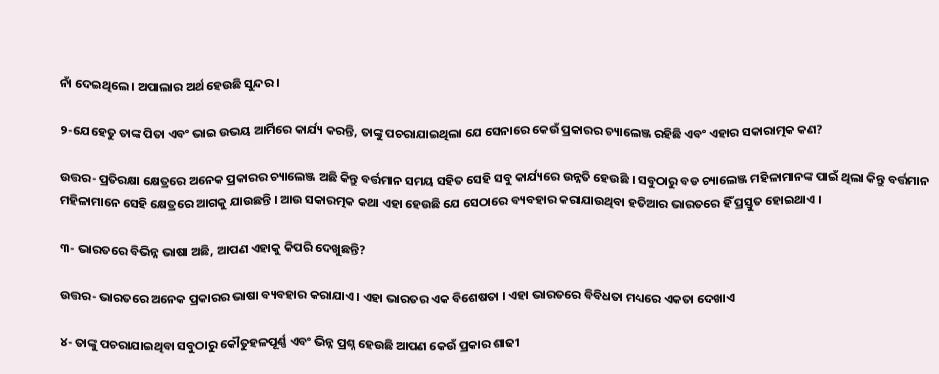ନାଁ ଦେଇଥିଲେ । ଅପାଲାର ଅର୍ଥ ହେଉଛି ସୁନ୍ଦର ।

୨-ଯେହେତୁ ତାଙ୍କ ପିତା ଏବଂ ଭାଇ ଉଭୟ ଆର୍ମିରେ କାର୍ଯ୍ୟ କରନ୍ତି, ତାଙ୍କୁ ପଚରାଯାଇଥିଲା ଯେ ସେନାରେ କେଉଁ ପ୍ରକାରର ଚ୍ୟାଲେଞ୍ଜ ରହିଛି ଏବଂ ଏହାର ସକାରାତ୍ମକ କଣ?

ଉତ୍ତର- ପ୍ରତିରକ୍ଷା କ୍ଷେତ୍ରରେ ଅନେକ ପ୍ରକାରର ଚ୍ୟାଲେଞ୍ଜ ଅଛି କିନ୍ତୁ ବର୍ତ୍ତମାନ ସମୟ ସହିତ ସେହି ସବୁ କାର୍ଯ୍ୟରେ ଉନ୍ନତି ହେଉଛି । ସବୁଠାରୁ ବଡ ଚ୍ୟାଲେଞ୍ଜ ମହିଳାମାନଙ୍କ ପାଇଁ ଥିଲା କିନ୍ତୁ ବର୍ତ୍ତମାନ ମହିଳାମାନେ ସେହି କ୍ଷେତ୍ରରେ ଆଗକୁ ଯାଉଛନ୍ତି । ଆଉ ସକାରତ୍ମକ କଥା ଏହା ହେଉଛି ଯେ ସେଠାରେ ବ୍ୟବହାର କରାଯାଉଥିବା ହତିଆର ଭାରତରେ ହିଁ ପ୍ରସ୍ତୁତ ହୋଇଥାଏ ।

୩- ଭାରତରେ ବିଭିନ୍ନ ଭାଷା ଅଛି, ଆପଣ ଏହାକୁ କିପରି ଦେଖୁଛନ୍ତି?

ଉତ୍ତର- ଭାରତରେ ଅନେକ ପ୍ରକାରର ଭାଷା ବ୍ୟବହାର କରାଯାଏ । ଏହା ଭାରତର ଏକ ବିଶେଷତା । ଏହା ଭାରତରେ ବିବିଧତା ମଧ୍ୟରେ ଏକତା ଦେଖାଏ

୪- ତାଙ୍କୁ ପଚରାଯାଇଥିବା ସବୁଠାରୁ କୌତୁହଳପୂର୍ଣ୍ଣ ଏବଂ ଭିନ୍ନ ପ୍ରଶ୍ନ ହେଉଛି ଆପଣ କେଉଁ ପ୍ରକାର ଶାଢୀ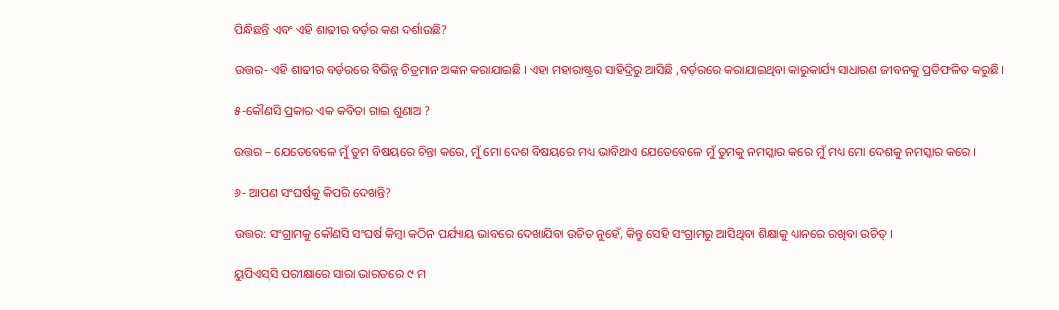ପିନ୍ଧିଛନ୍ତି ଏବଂ ଏହି ଶାଢୀର ବର୍ଡ଼ର କଣ ଦର୍ଶାଉଛି?

ଉତ୍ତର- ଏହି ଶାଢୀର ବର୍ଡ଼ରରେ ବିଭିନ୍ନ ଚିତ୍ରମାନ ଅଙ୍କନ କରାଯାଇଛି । ଏହା ମହାରାଷ୍ଟ୍ରର ସାହିଦ୍ରିରୁ ଆସିଛି ,ବର୍ଡ଼ରରେ କରାଯାଇଥିବା କାରୁକାର୍ଯ୍ୟ ସାଧାରଣ ଜୀବନକୁ ପ୍ରତିଫଳିତ କରୁଛି।

୫-କୌଣସି ପ୍ରକାର ଏକ କବିତା ଗାଇ ଶୁଣାଅ ?

ଉତ୍ତର – ଯେତେବେଳେ ମୁଁ ତୁମ ବିଷୟରେ ଚିନ୍ତା କରେ, ମୁଁ ମୋ ଦେଶ ବିଷୟରେ ମଧ୍ୟ ଭାବିଥାଏ ଯେତେବେଳେ ମୁଁ ତୁମକୁ ନମସ୍କାର କରେ ମୁଁ ମଧ୍ୟ ମୋ ଦେଶକୁ ନମସ୍କାର କରେ ।

୬- ଆପଣ ସଂଘର୍ଷକୁ କିପରି ଦେଖନ୍ତି?

ଉତ୍ତର: ସଂଗ୍ରାମକୁ କୌଣସି ସଂଘର୍ଷ କିମ୍ବା କଠିନ ପର୍ଯ୍ୟାୟ ଭାବରେ ଦେଖାଯିବା ଉଚିତ ନୁହେଁ, କିନ୍ତୁ ସେହି ସଂଗ୍ରାମରୁ ଆସିଥିବା ଶିକ୍ଷାକୁ ଧ୍ୟାନରେ ରଖିବା ଉଚିତ୍ ।

ୟୁପିଏସ୍‌ସି ପରୀକ୍ଷାରେ ସାରା ଭାରତରେ ୯ ମ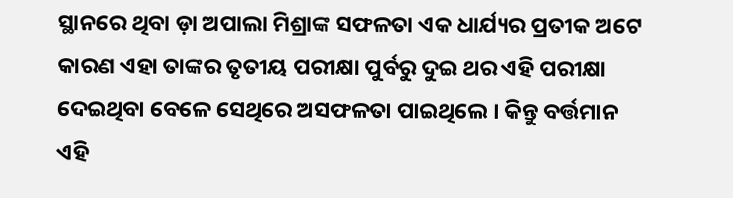ସ୍ଥାନରେ ଥିବା ଡ଼ା ଅପାଲା ମିଶ୍ରାଙ୍କ ସଫଳତା ଏକ ଧାର୍ଯ୍ୟର ପ୍ରତୀକ ଅଟେ କାରଣ ଏହା ତାଙ୍କର ତୃତୀୟ ପରୀକ୍ଷା ପୁର୍ବରୁ ଦୁଇ ଥର ଏହି ପରୀକ୍ଷା ଦେଇଥିବା ବେଳେ ସେଥିରେ ଅସଫଳତା ପାଇଥିଲେ । କିନ୍ତୁ ବର୍ତ୍ତମାନ ଏହି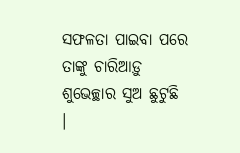ସଫଳତା ପାଇବା ପରେ ତାଙ୍କୁ ଚାରିଆଡ଼ୁ ଶୁଭେଚ୍ଛାର ସୁଅ ଛୁଟୁଛି ।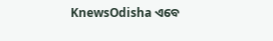KnewsOdisha ଏବେ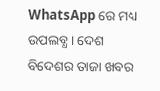WhatsApp ରେ ମଧ୍ୟ ଉପଲବ୍ଧ । ଦେଶ ବିଦେଶର ତାଜା ଖବର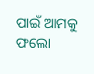ପାଇଁ ଆମକୁ ଫଲୋ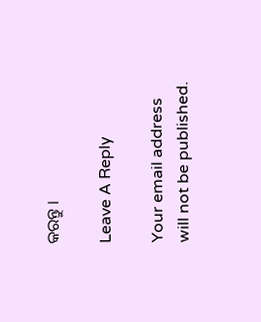କରନ୍ତୁ ।

Leave A Reply

Your email address will not be published.